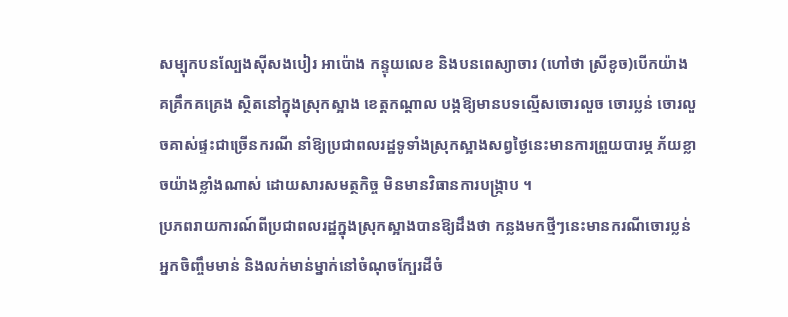សម្បុកបនល្បែងស៊ីសងបៀរ អាប៉ោង កន្ទុយលេខ និងបនពេស្យាចារ (ហៅថា ស្រីខូច)បើកយ៉ាងគគ្រឹកគគ្រេង ស្ថិតនៅក្នុងស្រុកស្អាង ខេត្តកណ្តាល បង្កឱ្យមានបទល្មើសចោរលួច ចោរប្លន់ ចោរលួចគាស់ផ្ទះជាច្រើនករណី នាំឱ្យប្រជាពលរដ្ឋទូទាំងស្រុកស្អាងសព្វថ្ងៃនេះមានការព្រួយបារម្ភ ភ័យខ្លាចយ៉ាងខ្លាំងណាស់ ដោយសារសមត្ថកិច្ច មិនមានវិធានការបង្ក្រាប ។
ប្រភពរាយការណ៍ពីប្រជាពលរដ្ឋក្នុងស្រុកស្អាងបានឱ្យដឹងថា កន្លងមកថ្មីៗនេះមានករណីចោរប្លន់ អ្នកចិញ្ចឹមមាន់ និងលក់មាន់ម្នាក់នៅចំណុចក្បែរដីចំ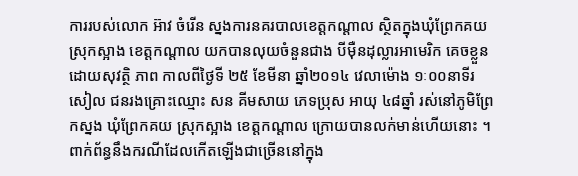ការរបស់លោក អ៊ាវ ចំរើន ស្នងការនគរបាលខេត្តកណ្តាល ស្ថិតក្នុងឃុំព្រែកគយ ស្រុកស្អាង ខេត្តកណ្តាល យកបានលុយចំនួនជាង បីម៉ឺនដុល្លារអាមេរិក គេចខ្លួនដោយសុវត្ថិ ភាព កាលពីថ្ងៃទី ២៥ ខែមីនា ឆ្នាំ២០១៤ វេលាម៉ោង ១ៈ០០នាទីរសៀល ជនរងគ្រោះឈ្មោះ សន គីមសាយ ភេទប្រុស អាយុ ៤៨ឆ្នាំ រស់នៅភូមិព្រែកស្នង ឃុំព្រែកគយ ស្រុកស្អាង ខេត្តកណ្តាល ក្រោយបានលក់មាន់ហើយនោះ ។
ពាក់ព័ន្ធនឹងករណីដែលកើតឡើងជាច្រើននៅក្នុង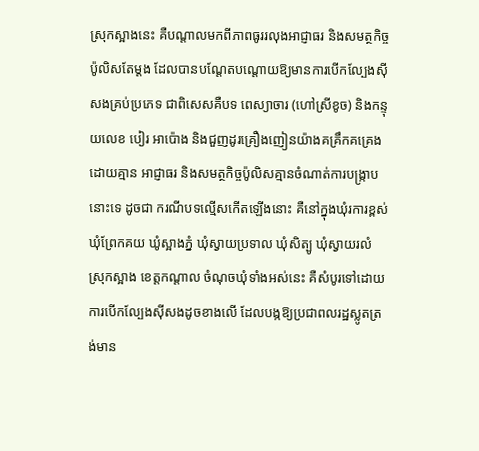ស្រុកស្អាងនេះ គឺបណ្តាលមកពីភាពធូររលុងអាជ្ញាធរ និងសមត្ថកិច្ចប៉ូលិសតែម្តង ដែលបានបណ្តែតបណ្តោយឱ្យមានការបើកល្បែងស៊ីសងគ្រប់ប្រភេទ ជាពិសេសគឺបទ ពេស្យាចារ (ហៅស្រីខូច) និងកន្ទុយលេខ បៀរ អាប៉ោង និងជួញដូរគ្រឿងញៀនយ៉ាងគគ្រឹកគគ្រេង ដោយគ្មាន អាជ្ញាធរ និងសមត្ថកិច្ចប៉ូលិសគ្មានចំណាត់ការបង្ក្រាបនោះទេ ដូចជា ករណីបទល្មើសកើតឡើងនោះ គឺនៅក្នុងឃុំរការខ្ពស់ ឃុំព្រែកគយ ឃូំស្អាងភ្នំ ឃុំស្វាយប្រទាល ឃុំសិត្បូ ឃុំស្វាយរលំ ស្រុកស្អាង ខេត្តកណ្តាល ចំណុចឃុំទាំងអស់នេះ គឺសំបូរទៅដោយការបើកល្បែងស៊ីសងដូចខាងលើ ដែលបង្កឱ្យប្រជាពលរដ្ឋស្លូតត្រង់មាន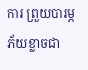ការ ព្រួយបារម្ភភ័យខ្លាចជា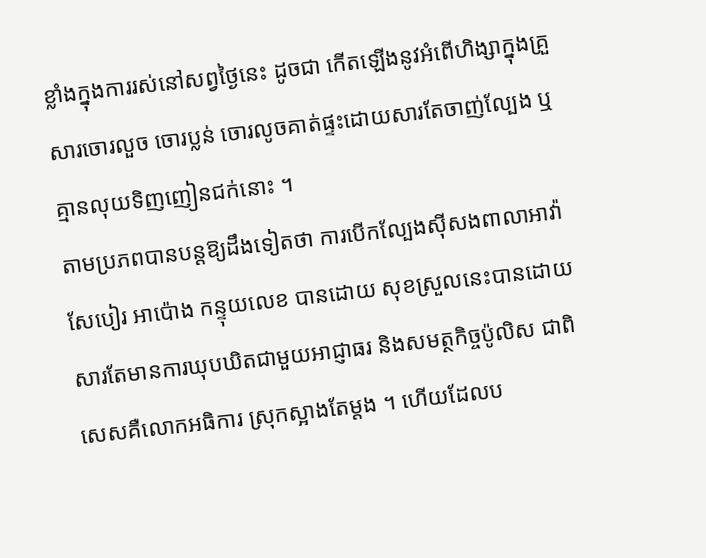ខ្លាំងក្នុងការរស់នៅសព្វថ្ងៃនេះ ដូចជា កើតឡើងនូវអំពើហិង្សាក្នុងគ្រួសារចោរលួច ចោរប្លន់ ចោរលូចគាត់ផ្ទះដោយសារតែចាញ់ល្បែង ឬគ្មានលុយទិញញៀនជក់នោះ ។
តាមប្រភពបានបន្តឱ្យដឹងទៀតថា ការបើកល្បែងស៊ីសងពាលាអាវ៉ាសែបៀរ អាប៉ោង កន្ទុយលេខ បានដោយ សុខស្រួលនេះបានដោយសារតែមានការឃុបឃិតជាមួយអាជ្ញាធរ និងសមត្ថកិច្ចប៉ូលិស ជាពិសេសគឺលោកអធិការ ស្រុកស្អាងតែម្តង ។ ហើយដែលប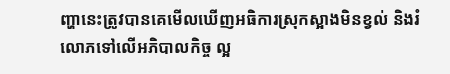ញ្ហានេះត្រូវបានគេមើលឃើញអធិការស្រុកស្អាងមិនខ្វល់ និងរំលោភទៅលើអភិបាលកិច្ច ល្អ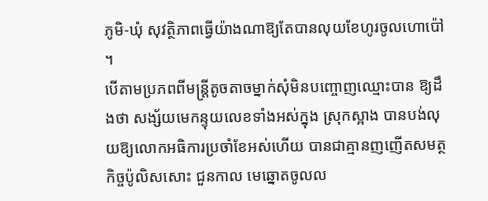ភូមិ-ឃុំ សុវត្ថិភាពធ្វើយ៉ាងណាឱ្យតែបានលុយខែហូរចូលហោប៉ៅ ។
បើតាមប្រភពពីមន្ត្រីតូចតាចម្នាក់សុំមិនបញ្ចោញឈ្មោះបាន ឱ្យដឹងថា សង្ស័យមេកន្ទុយលេខទាំងអស់ក្នុង ស្រុកស្អាង បានបង់លុយឱ្យលោកអធិការប្រចាំខែអស់ហើយ បានជាគ្មានញញើតសមត្ថកិច្ចប៉ូលិសសោះ ជួនកាល មេឆ្នោតចូលល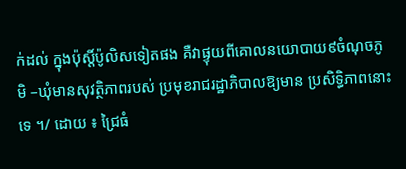ក់ដល់ ក្នុងប៉ុស្តិ៍ប៉ូលិសទៀតផង គឺវាផ្ទុយពីគោលនយោបាយ៩ចំណុចភូមិ –ឃុំមានសុវត្ថិភាពរបស់ ប្រមុខរាជរដ្ឋាភិបាលឱ្យមាន ប្រសិទ្ធិភាពនោះទេ ។/ ដោយ ៖ ជ្រៃធំ